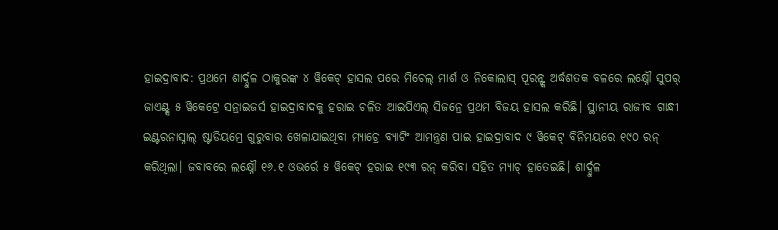ହାଇଦ୍ରାବାଦ: ପ୍ରଥମେ ଶାର୍ଦ୍ଦୁଳ ଠାକୁରଙ୍କ ୪ ୱିକେଟ୍ ହାସଲ ପରେ ମିଚେଲ୍ ମାର୍ଶ ଓ ନିକୋଲାସ୍ ପୂରନ୍ଙ୍କ ଅର୍ଦ୍ଧଶତକ ବଳରେ ଲକ୍ଷ୍ନୌ ସୁପର୍ ଜାଏଣ୍ଟ୍ସ ୫ ୱିକେଟ୍ରେ ସନ୍ରାଇଜର୍ସ ହାଇଦ୍ରାବାଦକୁ ହରାଇ ଚଳିତ ଆଇପିଏଲ୍ ସିଜନ୍ରେ ପ୍ରଥମ ବିଜୟ ହାସଲ କରିଛି। ସ୍ଥାନୀୟ ରାଜୀବ ଗାନ୍ଧୀ ଇଣ୍ଟରନାସ୍ନାଲ୍ ଷ୍ଟାଡିୟମ୍ରେ ଗୁରୁବାର ଖେଳାଯାଇଥିବା ମ୍ୟାଚ୍ରେ ବ୍ୟାଟିଂ ଆମନ୍ତ୍ରଣ ପାଇ ହାଇଦ୍ରାବାଦ ୯ ୱିକେଟ୍ ବିନିମୟରେ ୧୯୦ ରନ୍ କରିଥିଲା। ଜବାବରେ ଲକ୍ଷ୍ନୌ ୧୬.୧ ଓଭର୍ରେ ୫ ୱିକେଟ୍ ହରାଇ ୧୯୩ ରନ୍ କରିବା ସହିତ ମ୍ୟାଚ୍ ହାତେଇଛି। ଶାର୍ଦ୍ଦୁଳ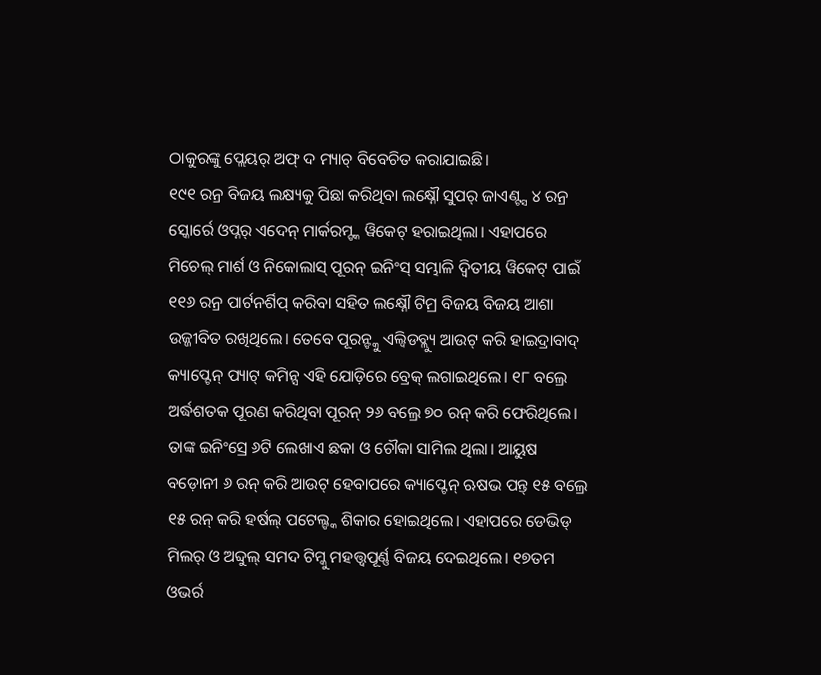ଠାକୁରଙ୍କୁ ପ୍ଲେୟର୍ ଅଫ୍ ଦ ମ୍ୟାଚ୍ ବିବେଚିତ କରାଯାଇଛି।
୧୯୧ ରନ୍ର ବିଜୟ ଲକ୍ଷ୍ୟକୁ ପିଛା କରିଥିବା ଲକ୍ଷ୍ନୌ ସୁପର୍ ଜାଏଣ୍ଟ୍ସ ୪ ରନ୍ର ସ୍କୋର୍ରେ ଓପ୍ନର୍ ଏଦେନ୍ ମାର୍କରମ୍ଙ୍କ ୱିକେଟ୍ ହରାଇଥିଲା। ଏହାପରେ ମିଚେଲ୍ ମାର୍ଶ ଓ ନିକୋଲାସ୍ ପୂରନ୍ ଇନିଂସ୍ ସମ୍ଭାଳି ଦ୍ୱିତୀୟ ୱିକେଟ୍ ପାଇଁ ୧୧୬ ରନ୍ର ପାର୍ଟନର୍ଶିପ୍ କରିବା ସହିତ ଲକ୍ଷ୍ନୌ ଟିମ୍ର ବିଜୟ ବିଜୟ ଆଶା ଉଜ୍ଜୀବିତ ରଖିଥିଲେ। ତେବେ ପୂରନ୍ଙ୍କୁ ଏଲ୍ବିଡବ୍ଲ୍ୟୁ ଆଉଟ୍ କରି ହାଇଦ୍ରାବାଦ୍ କ୍ୟାପ୍ଟେନ୍ ପ୍ୟାଟ୍ କମିନ୍ସ ଏହି ଯୋଡ଼ିରେ ବ୍ରେକ୍ ଲଗାଇଥିଲେ। ୧୮ ବଲ୍ରେ ଅର୍ଦ୍ଧଶତକ ପୂରଣ କରିଥିବା ପୂରନ୍ ୨୬ ବଲ୍ରେ ୭୦ ରନ୍ କରି ଫେରିଥିଲେ। ତାଙ୍କ ଇନିଂସ୍ରେ ୬ଟି ଲେଖାଏ ଛକା ଓ ଚୌକା ସାମିଲ ଥିଲା। ଆୟୁଷ ବଡ଼ୋନୀ ୬ ରନ୍ କରି ଆଉଟ୍ ହେବାପରେ କ୍ୟାପ୍ଟେନ୍ ଋଷଭ ପନ୍ତ୍ ୧୫ ବଲ୍ରେ ୧୫ ରନ୍ କରି ହର୍ଷଲ୍ ପଟେଲ୍ଙ୍କ ଶିକାର ହୋଇଥିଲେ। ଏହାପରେ ଡେଭିଡ୍ ମିଲର୍ ଓ ଅବ୍ଦୁଲ୍ ସମଦ ଟିମ୍କୁ ମହତ୍ତ୍ୱପୂର୍ଣ୍ଣ ବିଜୟ ଦେଇଥିଲେ। ୧୭ତମ ଓଭର୍ର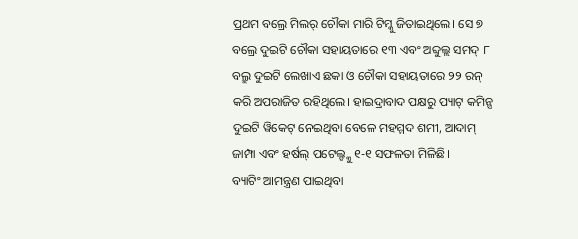ପ୍ରଥମ ବଲ୍ରେ ମିଲର୍ ଚୌକା ମାରି ଟିମ୍କୁ ଜିତାଇଥିଲେ। ସେ ୭ ବଲ୍ରେ ଦୁଇଟି ଚୌକା ସହାୟତାରେ ୧୩ ଏବଂ ଅବ୍ଦୁଲ୍ଲ ସମଦ୍ ୮ ବଲ୍ରୁ ଦୁଇଟି ଲେଖାଏ ଛକା ଓ ଚୌକା ସହାୟତାରେ ୨୨ ରନ୍ କରି ଅପରାଜିତ ରହିଥିଲେ। ହାଇଦ୍ରାବାଦ ପକ୍ଷରୁ ପ୍ୟାଟ୍ କମିନ୍ସ ଦୁଇଟି ୱିକେଟ୍ ନେଇଥିବା ବେଳେ ମହମ୍ମଦ ଶମୀ, ଆଦାମ୍ ଜାମ୍ପା ଏବଂ ହର୍ଷଲ୍ ପଟେଲ୍ଙ୍କୁ ୧-୧ ସଫଳତା ମିଳିଛି।
ବ୍ୟାଟିଂ ଆମନ୍ତ୍ରଣ ପାଇଥିବା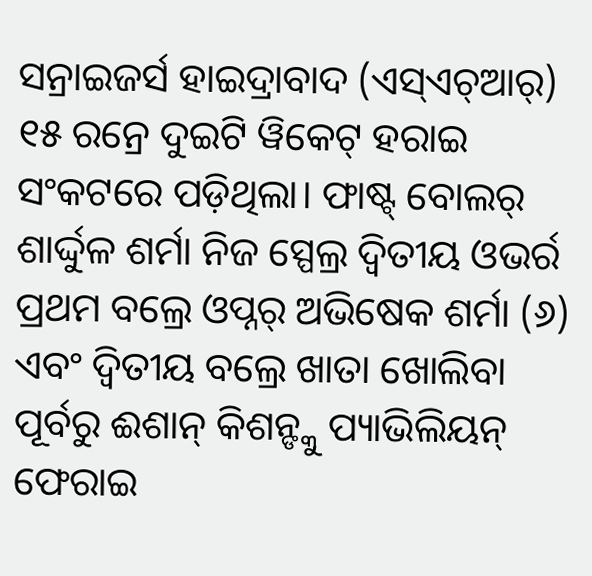ସନ୍ରାଇଜର୍ସ ହାଇଦ୍ରାବାଦ (ଏସ୍ଏଚ୍ଆର୍) ୧୫ ରନ୍ରେ ଦୁଇଟି ୱିକେଟ୍ ହରାଇ ସଂକଟରେ ପଡ଼ିଥିଲା। ଫାଷ୍ଟ୍ ବୋଲର୍ ଶାର୍ଦ୍ଦୁଳ ଶର୍ମା ନିଜ ସ୍ପେଲ୍ର ଦ୍ୱିତୀୟ ଓଭର୍ର ପ୍ରଥମ ବଲ୍ରେ ଓପ୍ନର୍ ଅଭିଷେକ ଶର୍ମା (୬) ଏବଂ ଦ୍ୱିତୀୟ ବଲ୍ରେ ଖାତା ଖୋଲିବା ପୂର୍ବରୁ ଈଶାନ୍ କିଶନ୍ଙ୍କୁ ପ୍ୟାଭିଲିୟନ୍ ଫେରାଇ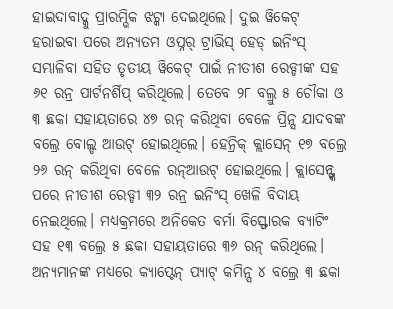ହାଇଦାବାଦ୍କୁ ପ୍ରାରମ୍ଭିକ ଝଟ୍କା ଦେଇଥିଲେ। ଦୁଇ ୱିକେଟ୍ ହରାଇବା ପରେ ଅନ୍ୟତମ ଓପ୍ନର୍ ଟ୍ରାଭିସ୍ ହେଡ୍ ଇନିଂସ୍ ସମ୍ଭାଳିବା ସହିତ ତୃତୀୟ ୱିକେଟ୍ ପାଇଁ ନୀତୀଶ ରେଡ୍ଡୀଙ୍କ ସହ ୬୧ ରନ୍ର ପାର୍ଟନର୍ଶିପ୍ କରିଥିଲେ। ତେବେ ୨୮ ବଲ୍ରୁ ୫ ଚୌକା ଓ ୩ ଛକା ସହାୟତାରେ ୪୭ ରନ୍ କରିଥିବା ବେଳେ ପ୍ରିନ୍ସ ଯାଦବଙ୍କ ବଲ୍ରେ ବୋଲ୍ଡ ଆଉଟ୍ ହୋଇଥିଲେ। ହେନ୍ରିକ୍ କ୍ଲାସେନ୍ ୧୭ ବଲ୍ରେ ୨୬ ରନ୍ କରିଥିବା ବେଳେ ରନ୍ଆଉଟ୍ ହୋଇଥିଲେ। କ୍ଲାସେନ୍ଙ୍କ ପରେ ନୀତୀଶ ରେଡ୍ଡୀ ୩୨ ରନ୍ର ଇନିଂସ୍ ଖେଳି ବିଦାୟ ନେଇଥିଲେ। ମଧ୍ୟକ୍ରମରେ ଅନିକେତ ବର୍ମା ବିସ୍ଫୋରକ ବ୍ୟାଟିଂ ସହ ୧୩ ବଲ୍ରେ ୫ ଛକା ସହାୟତାରେ ୩୬ ରନ୍ କରିଥିଲେ। ଅନ୍ୟମାନଙ୍କ ମଧ୍ୟରେ କ୍ୟାପ୍ଟେନ୍ ପ୍ୟାଟ୍ କମିନ୍ସ ୪ ବଲ୍ରେ ୩ ଛକା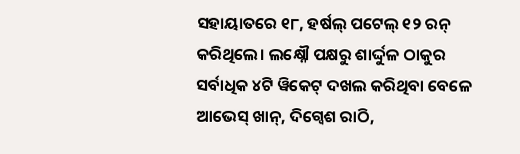ସହାୟାତରେ ୧୮, ହର୍ଷଲ୍ ପଟେଲ୍ ୧୨ ରନ୍ କରିଥିଲେ। ଲକ୍ଷ୍ନୌ ପକ୍ଷରୁ ଶାର୍ଦ୍ଦୁଳ ଠାକୁର ସର୍ବାଧିକ ୪ଟି ୱିକେଟ୍ ଦଖଲ କରିଥିବା ବେଳେ ଆଭେସ୍ ଖାନ୍, ଦିଗ୍ୱେଶ ରାଠି,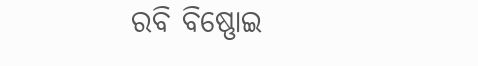ରବି ବିଷ୍ଣୋଇ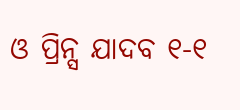ଓ ପ୍ରିନ୍ସ ଯାଦବ ୧-୧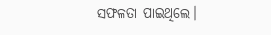ସଫଳତା ପାଇଥିଲେ।